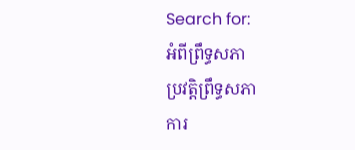Search for:
អំពីព្រឹទ្ធសភា
ប្រវត្តិព្រឹទ្ធសភា
ការ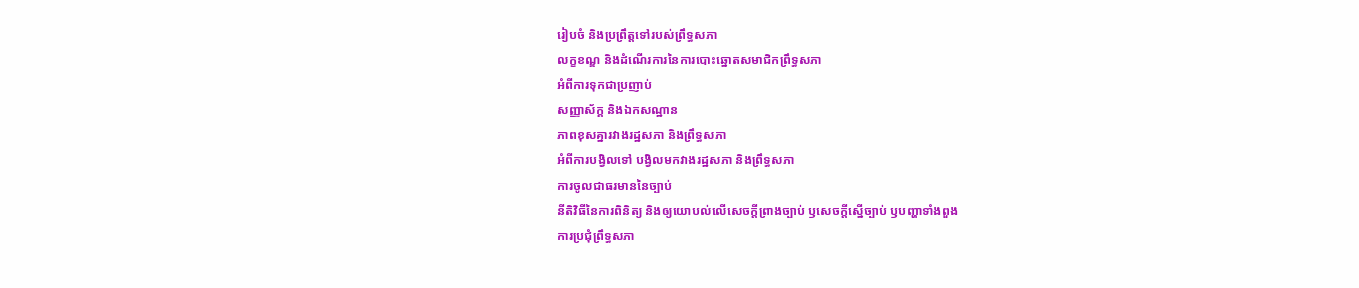រៀបចំ និងប្រព្រឹត្តទៅរបស់ព្រឹទ្ធសភា
លក្ខខណ្ឌ និងដំណើរការនៃការបោះឆ្នោតសមាជិកព្រឹទ្ធសភា
អំពីការទុកជាប្រញាប់
សញ្ញាស័ក្គ និងឯកសណ្ឋាន
ភាពខុសគ្នារវាងរដ្ឋសភា និងព្រឹទ្ធសភា
អំពីការបង្វិលទៅ បង្វិលមកវាងរដ្ឋសភា និងព្រឹទ្ធសភា
ការចូលជាធរមាននៃច្បាប់
នីតិវិធីនៃការពិនិត្យ និងឲ្យយោបល់លើសេចក្តីព្រាងច្បាប់ ឫសេចក្តីស្នើច្បាប់ ឫបញ្ហាទាំងពួង
ការប្រជុំព្រឹទ្ធសភា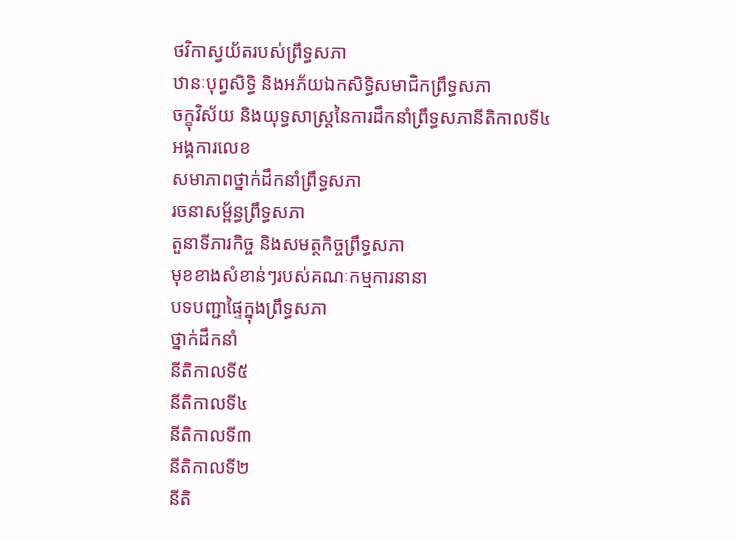ថវិកាស្វយ័តរបស់ព្រឹទ្ធសភា
ឋានៈបុព្វសិទ្ធិ និងអភ័យឯកសិទ្ធិសមាជិកព្រឹទ្ធសភា
ចក្ខុវិស័យ និងយុទ្ធសាស្រ្តនៃការដឹកនាំព្រឹទ្ធសភានីតិកាលទី៤
អង្គការលេខ
សមាភាពថ្នាក់ដឹកនាំព្រឹទ្ធសភា
រចនាសម្ព័ន្ធព្រឹទ្ធសភា
តួនាទីភារកិច្ច និងសមត្ថកិច្ចព្រឹទ្ធសភា
មុខខាងសំខាន់ៗរបស់គណៈកម្មការនានា
បទបញ្ជាផ្ទៃក្នុងព្រឹទ្ធសភា
ថ្នាក់ដឹកនាំ
នីតិកាលទី៥
នីតិកាលទី៤
នីតិកាលទី៣
នីតិកាលទី២
នីតិ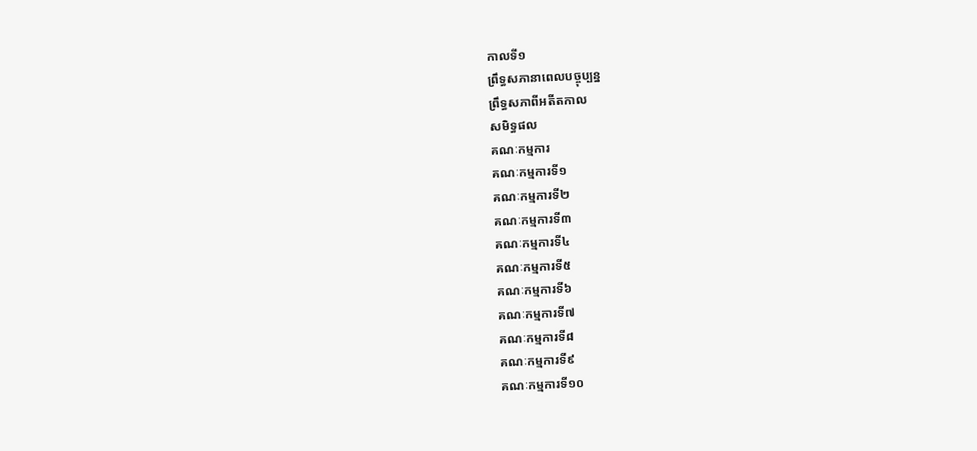កាលទី១
ព្រឹទ្ធសភានាពេលបច្ចុប្បន្ន
ព្រឹទ្ធសភាពីអតីតកាល
សមិទ្ធផល
គណៈកម្មការ
គណៈកម្មការទី១
គណៈកម្មការទី២
គណៈកម្មការទី៣
គណៈកម្មការទី៤
គណៈកម្មការទី៥
គណៈកម្មការទី៦
គណៈកម្មការទី៧
គណៈកម្មការទី៨
គណៈកម្មការទី៩
គណៈកម្មការទី១០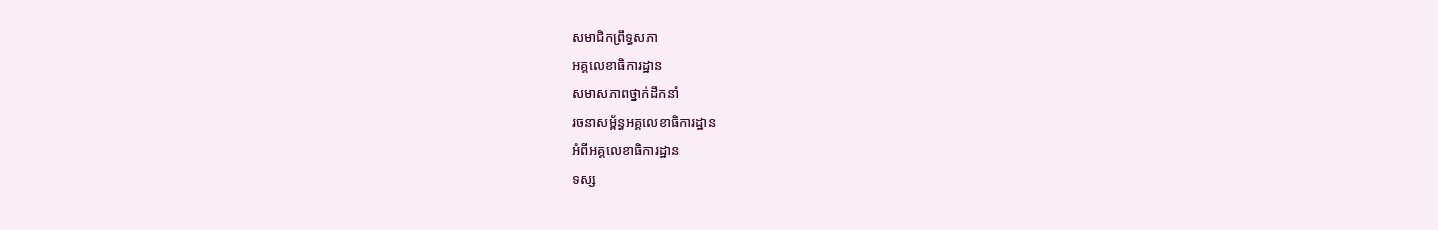សមាជិកព្រឹទ្ធសភា
អគ្គលេខាធិការដ្ឋាន
សមាសភាពថ្នាក់ដឹកនាំ
រចនាសម្ព័ន្ធអគ្គលេខាធិការដ្ឋាន
អំពីអគ្គលេខាធិការដ្ឋាន
ទស្ស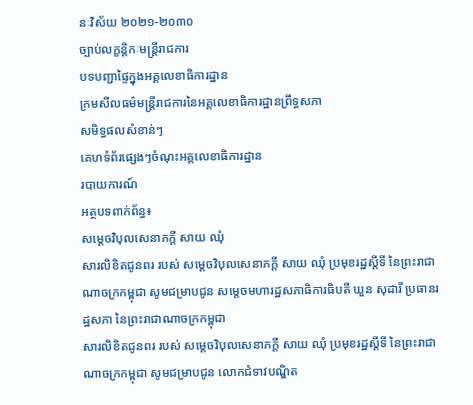នៈវិស័យ ២០២១-២០៣០
ច្បាប់លក្ខន្តិកៈមន្រ្តីរាជការ
បទបញ្ជាផ្ទៃក្នុងអគ្គលេខាធិការដ្ឋាន
ក្រមសីលធម៌មន្ត្រីរាជការនៃអគ្គលេខាធិការដ្ឋានព្រឹទ្ធសភា
សមិទ្ធផលសំខាន់ៗ
គេហទំព័រផ្សេងៗចំណុះអគ្គលេខាធិការដ្ឋាន
របាយការណ៍
អត្ថបទពាក់ព័ន្ធ៖
សម្តេចវិបុលសេនាភក្តី សាយ ឈុំ
សារលិខិតជូនពរ របស់ សម្តេចវិបុលសេនាភក្តី សាយ ឈុំ ប្រមុខរដ្ឋស្តីទី នៃព្រះរាជាណាចក្រកម្ពុជា សូមជម្រាបជូន សម្តេចមហារដ្ឋសភាធិការធិបតី ឃួន សុដារី ប្រធានរដ្ឋសភា នៃព្រះរាជាណាចក្រកម្ពុជា
សារលិខិតជូនពរ របស់ សម្តេចវិបុលសេនាភក្តី សាយ ឈុំ ប្រមុខរដ្ឋស្តីទី នៃព្រះរាជាណាចក្រកម្ពុជា សូមជម្រាបជូន លោកជំទាវបណ្ឌិត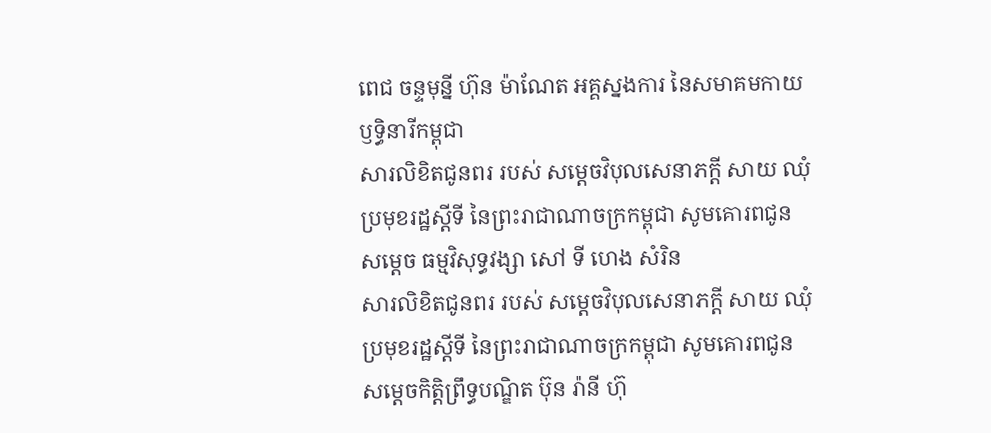ពេជ ចន្ទមុន្នី ហ៊ុន ម៉ាណែត អគ្គស្នងការ នៃសមាគមកាយឫទ្ធិនារីកម្ពុជា
សារលិខិតជូនពរ របស់ សម្តេចវិបុលសេនាភក្តី សាយ ឈុំ ប្រមុខរដ្ឋស្តីទី នៃព្រះរាជាណាចក្រកម្ពុជា សូមគោរពជូន សម្តេច ធម្មវិសុទ្ធវង្សា សៅ ទី ហេង សំរិន
សារលិខិតជូនពរ របស់ សម្តេចវិបុលសេនាភក្តី សាយ ឈុំ ប្រមុខរដ្ឋស្តីទី នៃព្រះរាជាណាចក្រកម្ពុជា សូមគោរពជូន សម្តេចកិត្តិព្រឹទ្ធបណ្ឌិត ប៊ុន រ៉ានី ហ៊ុ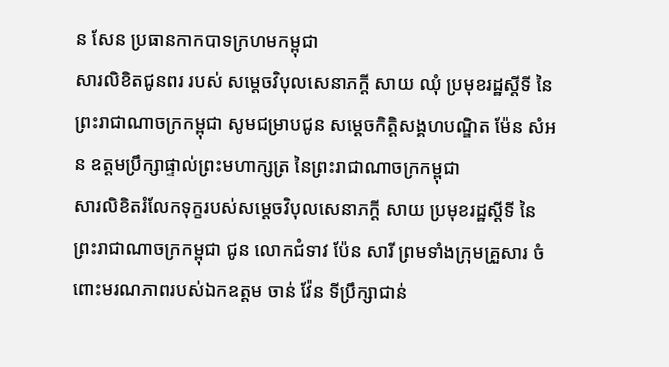ន សែន ប្រធានកាកបាទក្រហមកម្ពុជា
សារលិខិតជូនពរ របស់ សម្តេចវិបុលសេនាភក្តី សាយ ឈុំ ប្រមុខរដ្ឋស្តីទី នៃព្រះរាជាណាចក្រកម្ពុជា សូមជម្រាបជូន សម្តេចកិត្តិសង្គហបណ្ឌិត ម៉ែន សំអន ឧត្តមប្រឹក្សាផ្ទាល់ព្រះមហាក្សត្រ នៃព្រះរាជាណាចក្រកម្ពុជា
សារលិខិតរំលែកទុក្ខរបស់សម្តេចវិបុលសេនាភក្តី សាយ ប្រមុខរដ្ឋស្តីទី នៃព្រះរាជាណាចក្រកម្ពុជា ជូន លោកជំទាវ ប៉ែន សារី ព្រមទាំងក្រុមគ្រួសារ ចំពោះមរណភាពរបស់ឯកឧត្តម ចាន់ វ៉ែន ទីប្រឹក្សាជាន់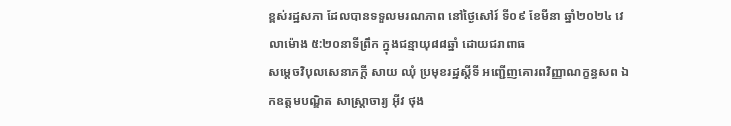ខ្ពស់រដ្ឋសភា ដែលបានទទួលមរណភាព នៅថ្ងៃសៅរ៍ ទី០៩ ខែមីនា ឆ្នាំ២០២៤ វេលាម៉ោង ៥:២០នាទីព្រឹក ក្នុងជន្មាយុ៨៨ឆ្នាំ ដោយជរាពាធ
សម្តេចវិបុលសេនាភក្តី សាយ ឈុំ ប្រមុខរដ្ឋស្តីទី អញ្ជើញគោរពវិញ្ញាណក្ខន្ធសព ឯកឧត្តមបណ្ឌិត សាស្ត្រាចារ្យ អ៊ីវ ថុង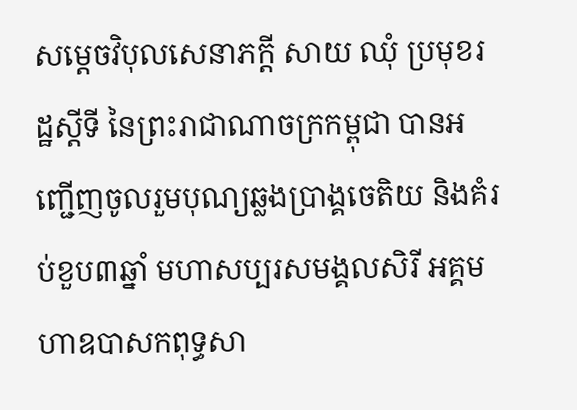សម្តេចវិបុលសេនាភក្តី សាយ ឈុំ ប្រមុខរដ្ឋស្តីទី នៃព្រះរាជាណាចក្រកម្ពុជា បានអញ្ជើញចូលរួមបុណ្យឆ្លងប្រាង្គចេតិយ និងគំរប់ខួប៣ឆ្នាំ មហាសប្បរសមង្គលសិរី អគ្គមហាឧបាសកពុទ្ធសា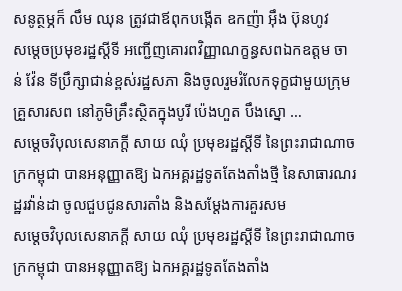សនូត្ថម្ភក៏ លឹម ឈុន ត្រូវជាឪពុកបង្កើត ឧកញ៉ា អ៊ឹង ប៊ុនហូវ
សម្តេចប្រមុខរដ្ឋស្តីទី អញ្ជើញគោរពវិញ្ញាណក្ខន្ធសពឯកឧត្តម ចាន់ វ៉ែន ទីប្រឹក្សាជាន់ខ្ពស់រដ្ឋសភា និងចូលរួមរំលែកទុក្ខជាមួយក្រុមគ្រួសារសព នៅភូមិគ្រឹះស្ថិតក្នុងបូរី ប៉េងហួត បឹងស្នោ …
សម្តេចវិបុលសេនាភក្តី សាយ ឈុំ ប្រមុខរដ្ឋស្តីទី នៃព្រះរាជាណាចក្រកម្ពុជា បានអនុញ្ញាតឱ្យ ឯកអគ្គរដ្ឋទូតតែងតាំងថ្មី នៃសាធារណរដ្ឋរវ៉ាន់ដា ចូលជួបជូនសារតាំង និងសម្តែងការគួរសម
សម្តេចវិបុលសេនាភក្តី សាយ ឈុំ ប្រមុខរដ្ឋស្តីទី នៃព្រះរាជាណាចក្រកម្ពុជា បានអនុញ្ញាតឱ្យ ឯកអគ្គរដ្ឋទូតតែងតាំង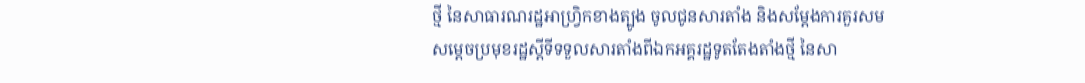ថ្មី នៃសាធារណរដ្ឋអាហ្វ្រិកខាងត្បូង ចូលជូនសារតាំង និងសម្តែងការគួរសម
សម្តេចប្រមុខរដ្ឋស្តីទីទទួលសារតាំងពីឯកអគ្គរដ្ឋទូតតែងតាំងថ្មី នៃសា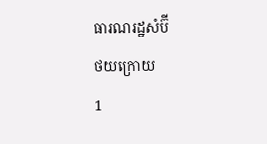ធារណរដ្ឋសំប៊ី
ថយក្រោយ
1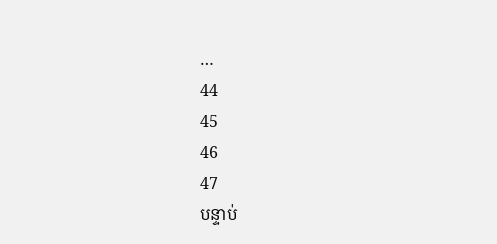…
44
45
46
47
បន្ទាប់